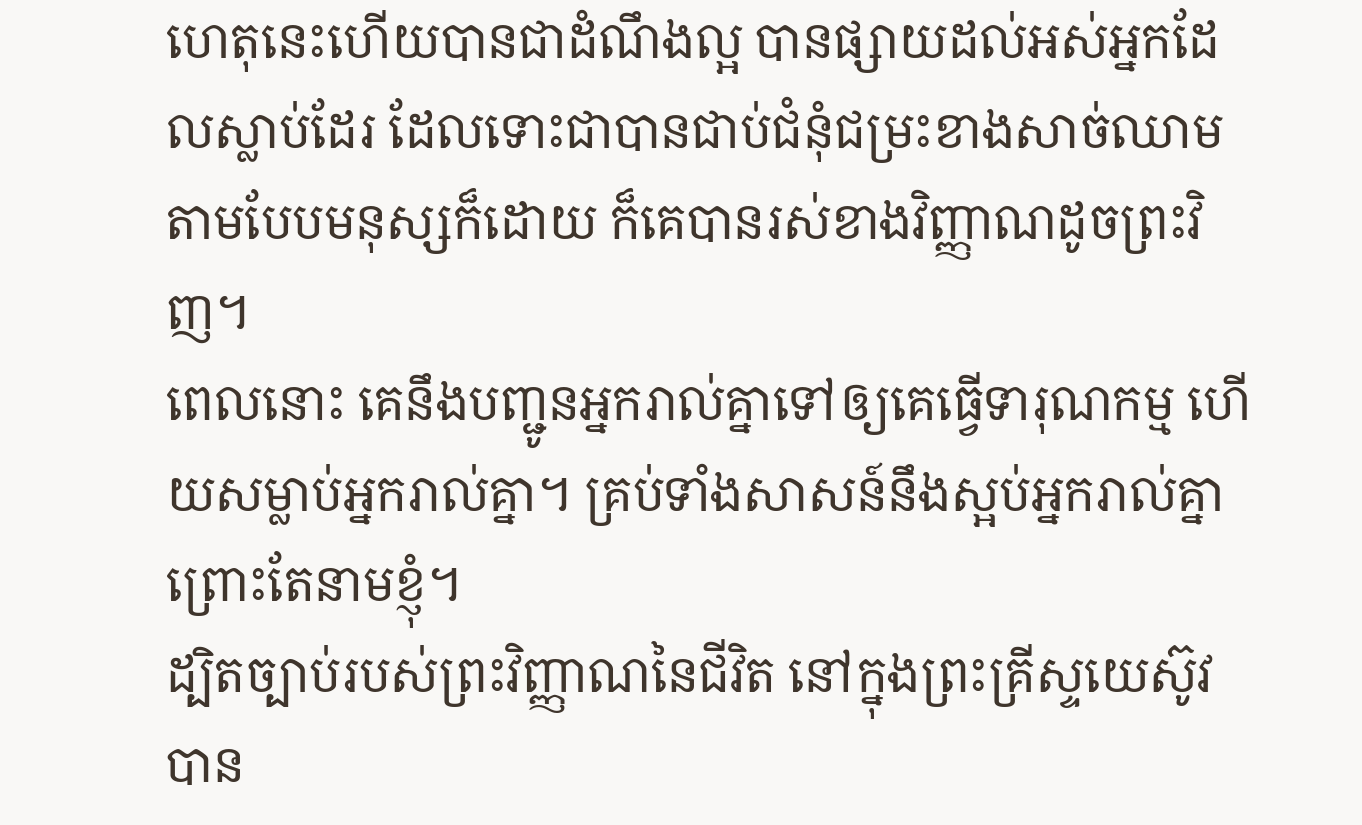ហេតុនេះហើយបានជាដំណឹងល្អ បានផ្សាយដល់អស់អ្នកដែលស្លាប់ដែរ ដែលទោះជាបានជាប់ជំនុំជម្រះខាងសាច់ឈាម តាមបែបមនុស្សក៏ដោយ ក៏គេបានរស់ខាងវិញ្ញាណដូចព្រះវិញ។
ពេលនោះ គេនឹងបញ្ជូនអ្នករាល់គ្នាទៅឲ្យគេធ្វើទារុណកម្ម ហើយសម្លាប់អ្នករាល់គ្នា។ គ្រប់ទាំងសាសន៍នឹងស្អប់អ្នករាល់គ្នាព្រោះតែនាមខ្ញុំ។
ដ្បិតច្បាប់របស់ព្រះវិញ្ញាណនៃជីវិត នៅក្នុងព្រះគ្រីស្ទយេស៊ូវ បាន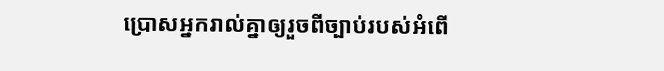ប្រោសអ្នករាល់គ្នាឲ្យរួចពីច្បាប់របស់អំពើ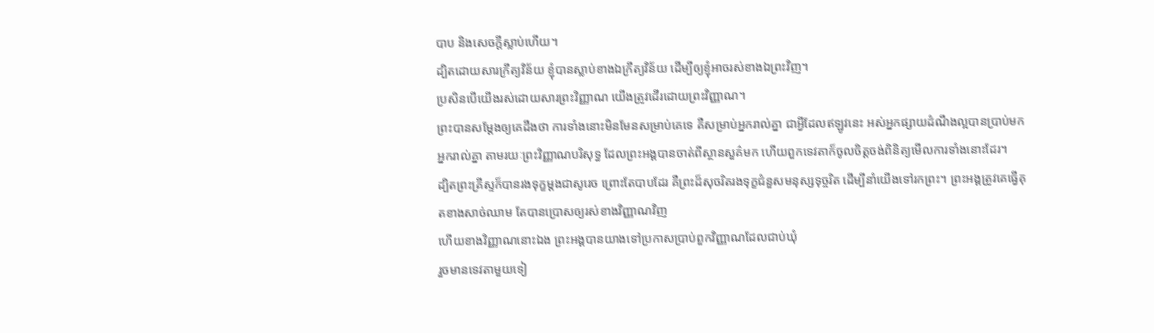បាប និងសេចក្តីស្លាប់ហើយ។
ដ្បិតដោយសារក្រឹត្យវិន័យ ខ្ញុំបានស្លាប់ខាងឯក្រឹត្យវិន័យ ដើម្បីឲ្យខ្ញុំអាចរស់ខាងឯព្រះវិញ។
ប្រសិនបើយើងរស់ដោយសារព្រះវិញ្ញាណ យើងត្រូវដើរដោយព្រះវិញ្ញាណ។
ព្រះបានសម្តែងឲ្យគេដឹងថា ការទាំងនោះមិនមែនសម្រាប់គេទេ គឺសម្រាប់អ្នករាល់គ្នា ជាអ្វីដែលឥឡូវនេះ អស់អ្នកផ្សាយដំណឹងល្អបានប្រាប់មកអ្នករាល់គ្នា តាមរយៈព្រះវិញ្ញាណបរិសុទ្ធ ដែលព្រះអង្គបានចាត់ពីស្ថានសួគ៌មក ហើយពួកទេវតាក៏ចូលចិត្តចង់ពិនិត្យមើលការទាំងនោះដែរ។
ដ្បិតព្រះគ្រីស្ទក៏បានរងទុក្ខម្តងជាសូរេច ព្រោះតែបាបដែរ គឺព្រះដ៏សុចរិតរងទុក្ខជំនួសមនុស្សទុច្ចរិត ដើម្បីនាំយើងទៅរកព្រះ។ ព្រះអង្គត្រូវគេធ្វើគុតខាងសាច់ឈាម តែបានប្រោសឲ្យរស់ខាងវិញ្ញាណវិញ
ហើយខាងវិញ្ញាណនោះឯង ព្រះអង្គបានយាងទៅប្រកាសប្រាប់ពួកវិញ្ញាណដែលជាប់ឃុំ
រួចមានទេវតាមួយទៀ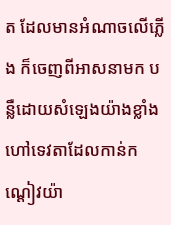ត ដែលមានអំណាចលើភ្លើង ក៏ចេញពីអាសនាមក បន្លឺដោយសំឡេងយ៉ាងខ្លាំង ហៅទេវតាដែលកាន់កណ្ដៀវយ៉ា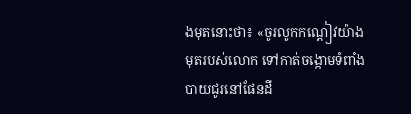ងមុតនោះថា៖ «ចូរលូកកណ្ដៀវយ៉ាងមុតរបស់លោក ទៅកាត់ចង្កោមទំពាំងបាយជូរនៅផែនដី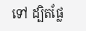ទៅ ដ្បិតផ្លែ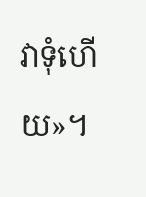វាទុំហើយ»។